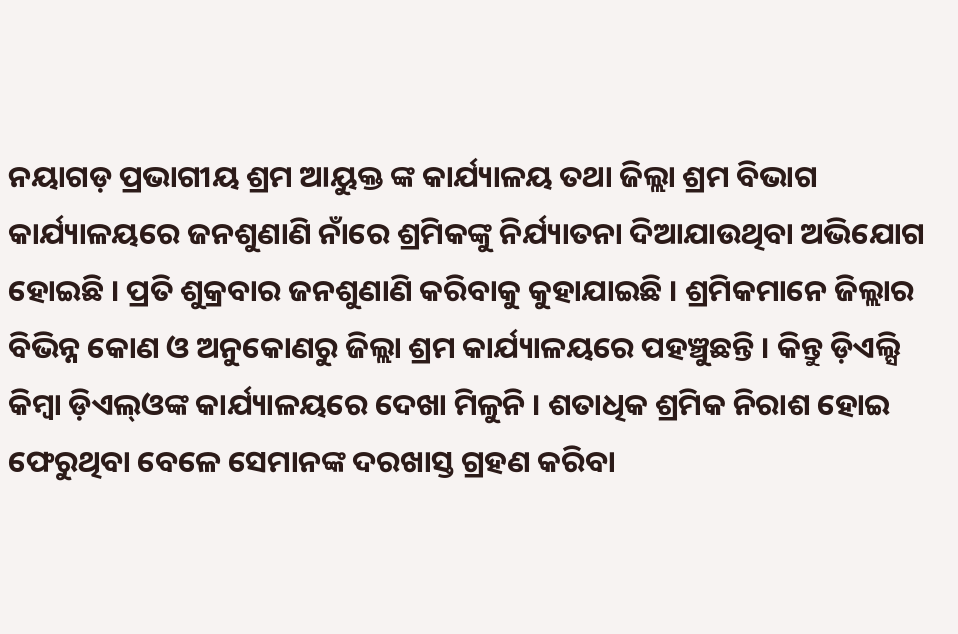ନୟାଗଡ଼ ପ୍ରଭାଗୀୟ ଶ୍ରମ ଆୟୁକ୍ତ ଙ୍କ କାର୍ଯ୍ୟାଳୟ ତଥା ଜିଲ୍ଲା ଶ୍ରମ ବିଭାଗ କାର୍ଯ୍ୟାଳୟରେ ଜନଶୁଣାଣି ନାଁରେ ଶ୍ରମିକଙ୍କୁ ନିର୍ଯ୍ୟାତନା ଦିଆଯାଉଥିବା ଅଭିଯୋଗ ହୋଇଛି । ପ୍ରତି ଶୁକ୍ରବାର ଜନଶୁଣାଣି କରିବାକୁ କୁହାଯାଇଛି । ଶ୍ରମିକମାନେ ଜିଲ୍ଲାର ବିଭିନ୍ନ କୋଣ ଓ ଅନୁକୋଣରୁ ଜିଲ୍ଲା ଶ୍ରମ କାର୍ଯ୍ୟାଳୟରେ ପହଞ୍ଚୁଛନ୍ତି । କିନ୍ତୁ ଡ଼ିଏଲ୍ସି କିମ୍ବା ଡ଼ିଏଲ୍ଓଙ୍କ କାର୍ଯ୍ୟାଳୟରେ ଦେଖା ମିଳୁନି । ଶତାଧିକ ଶ୍ରମିକ ନିରାଶ ହୋଇ ଫେରୁଥିବା ବେଳେ ସେମାନଙ୍କ ଦରଖାସ୍ତ ଗ୍ରହଣ କରିବା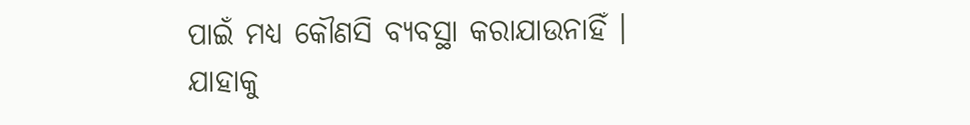ପାଇଁ ମଧ୍ୟ କୌଣସି ବ୍ୟବସ୍ଥା କରାଯାଉନାହିଁ ।
ଯାହାକୁ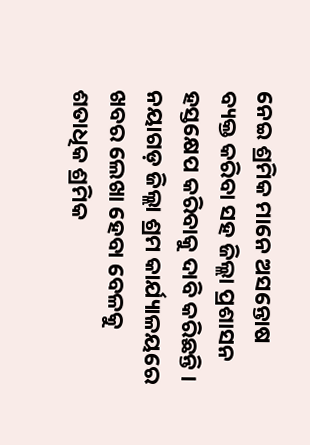ନେଇ ଶ୍ରମିକ ମାନେ ଅସନ୍ତୋଷ ବ୍ୟକ୍ତ କରିବା ସହ ଜିଲ୍ଲା ପ୍ରଶାସନ ହସ୍ତକ୍ଷେପ କରିବାକୁ ଦାବି କରିଛନ୍ତି । ନୟାଗଡ଼ ଜିଲ୍ଲା ଶ୍ରମ କାର୍ଯ୍ୟାଳୟରେ ଖବର ଲେଖା ହେବା ବେଳକୁ ଶତାଧିକ ଶ୍ରମିକ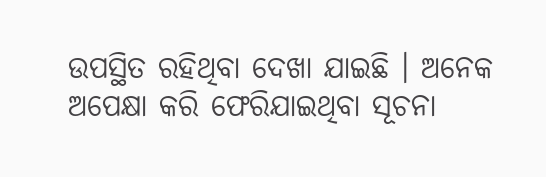ଉପସ୍ଥିତ ରହିଥିବା ଦେଖା ଯାଇଛି । ଅନେକ ଅପେକ୍ଷା କରି ଫେରିଯାଇଥିବା ସୂଚନା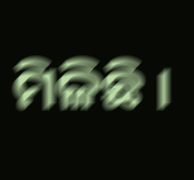ମିଳିଛି ।